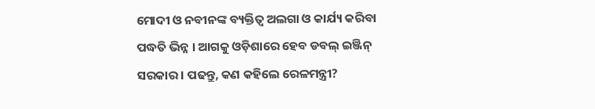ମୋଦୀ ଓ ନବୀନଙ୍କ ବ୍ୟକ୍ତିତ୍ୱ ଅଲଗା ଓ କାର୍ଯ୍ୟ କରିବା ପଦ୍ଧତି ଭିନ୍ନ । ଆଗକୁ ଓଡ଼ିଶାରେ ହେବ ଡବଲ୍ ଇଞ୍ଜିନ୍ ସରକାର । ପଢନ୍ତୁ, କଣ କହିଲେ ରେଳମନ୍ତ୍ରୀ?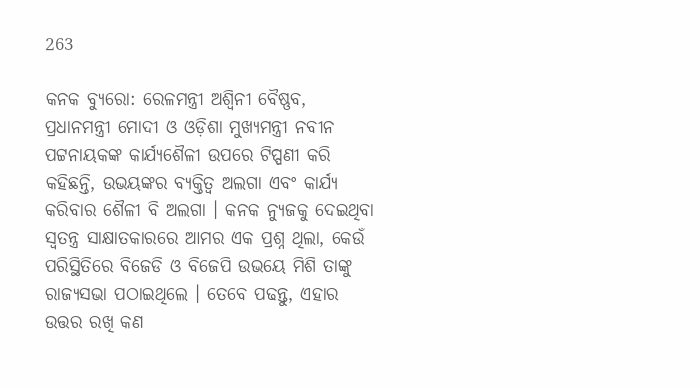263

କନକ ବ୍ୟୁରୋ: ରେଳମନ୍ତ୍ରୀ ଅଶ୍ୱିନୀ ବୈଷ୍ଣବ, ପ୍ରଧାନମନ୍ତ୍ରୀ ମୋଦୀ ଓ ଓଡ଼ିଶା ମୁଖ୍ୟମନ୍ତ୍ରୀ ନବୀନ ପଟ୍ଟନାୟକଙ୍କ କାର୍ଯ୍ୟଶୈଳୀ ଉପରେ ଟିପ୍ପଣୀ କରି କହିଛନ୍ତି, ଉଭୟଙ୍କର ବ୍ୟକ୍ତିତ୍ୱ ଅଲଗା ଏବଂ କାର୍ଯ୍ୟ କରିବାର ଶୈଳୀ ବି ଅଲଗା । କନକ ନ୍ୟୁଜକୁ ଦେଇଥିବା ସ୍ୱତନ୍ତ୍ର ସାକ୍ଷାତକାରରେ ଆମର ଏକ ପ୍ରଶ୍ନ ଥିଲା, କେଉଁ ପରିସ୍ଥିତିରେ ବିଜେଡି ଓ ବିଜେପି ଉଭୟେ ମିଶି ତାଙ୍କୁ ରାଜ୍ୟସଭା ପଠାଇଥିଲେ । ତେବେ ପଢନ୍ତୁ, ଏହାର ଉତ୍ତର ରଖି କଣ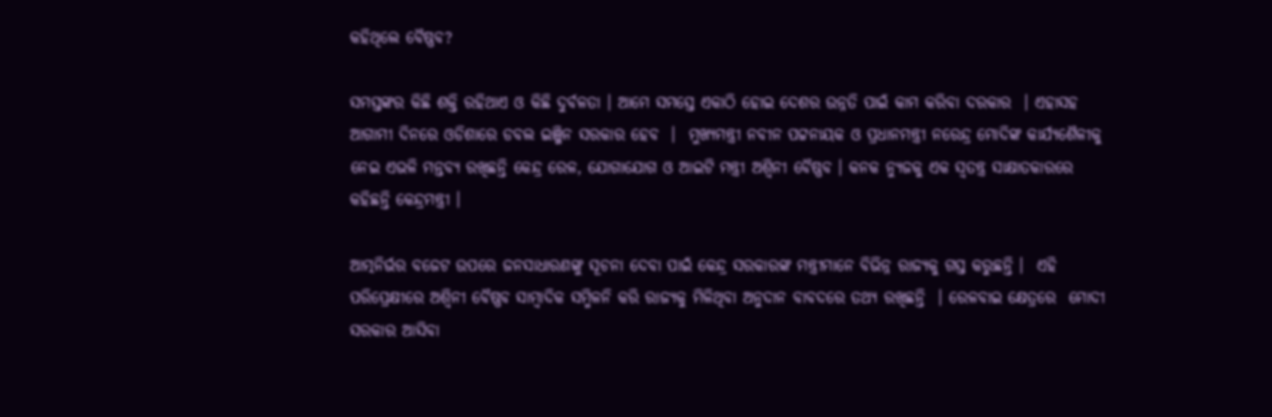କହିଥିଲେ ବୈଷ୍ଣବ?

ସମସ୍ତଙ୍କର କିଛି ଶକ୍ତି ରହିଥାଏ ଓ କିଛି ଦୁର୍ବଳତା । ଆମେ ସମସ୍ତେ ଏକାଠି ହୋଇ ଦେଶର ଉନ୍ନତି ପାଇଁ କାମ କରିବା ଦରକାର  । ଏହାସହ ଆଗାମୀ ଦିନରେ ଓଡିଶାରେ ଡବଲ ଇଞ୍ଜିନ ସରକାର ହେବ  ।  ମୁଖ୍ୟମନ୍ତ୍ରୀ ନବୀନ ପଟ୍ଟନାୟକ ଓ ପ୍ରଧାନମନ୍ତ୍ରୀ ନରେନ୍ଦ୍ର ମୋଦିଙ୍କ କାର୍ଯ୍ୟଶୈଳୀକୁ ନେଇ ଏଭଳି ମନ୍ତବ୍ୟ ରଖିଛନ୍ତି କେନ୍ଦ୍ର ରେଳ, ଯୋଗାଯୋଗ ଓ ଆଇଟି ମନ୍ତ୍ରୀ ଅଶ୍ୱିନୀ ବୈଷ୍ଣବ । କନକ ନ୍ୟୁଜକୁ ଏକ ସ୍ୱତନ୍ତ୍ର ସାକ୍ଷାତକାରରେ କହିଛନ୍ତି କେନ୍ଦ୍ରମନ୍ତ୍ରୀ ।

ଆତ୍ମନିର୍ଭର ବଜେଟ ଉପରେ ଜନସାଧାରଣଙ୍କୁ ସୂଚନା ଦେବା ପାଇଁ କେନ୍ଦ୍ର ସରକାରଙ୍କ ମନ୍ତ୍ରୀମାନେ ବିଭିନ୍ନ ରାଜ୍ୟକୁ ଗସ୍ତ କରୁଛନ୍ତି ।  ଏହି ପରିପ୍ରେକ୍ଷୀରେ ଅଶ୍ୱିନୀ ବୈଷ୍ଣବ ସାମ୍ବାଦିକ ସମ୍ମିଳନି କରି ରାଜ୍ୟକୁ ମିଳିଥିବା ଅନୁଦାନ ବାବଦରେ ତଥ୍ୟ ରଖିଛନ୍ତି  । ରେଳବାଇ କ୍ଷେତ୍ରରେ  ମୋଦୀ ସରକାର ଆସିବା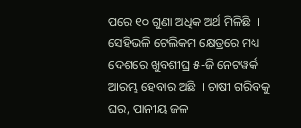ପରେ ୧୦ ଗୁଣା ଅଧିକ ଅର୍ଥ ମିଳିଛି  । ସେହିଭଳି ଟେଲିକମ କ୍ଷେତ୍ରରେ ମଧ୍ୟ ଦେଶରେ ଖୁବଶୀଘ୍ର ୫-ଜି ନେଟୱର୍କ ଆରମ୍ଭ ହେବାର ଅଛି  । ଚାଷୀ ଗରିବକୁ ଘର, ପାନୀୟ ଜଳ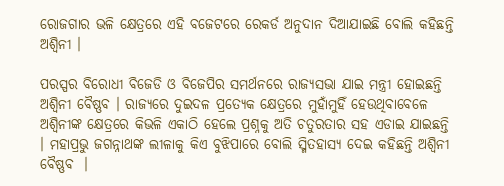ରୋଜଗାର ଭଳି କ୍ଷେତ୍ରରେ ଏହି ବଜେଟରେ ରେକର୍ଡ ଅନୁଦାନ ଦିଆଯାଇଛି ବୋଲି କହିଛନ୍ତି ଅଶ୍ୱିନୀ ।

ପରସ୍ପର ବିରୋଧୀ ବିଜେଡି ଓ ବିଜେପିର ସମର୍ଥନରେ ରାଜ୍ୟସଭା ଯାଇ ମନ୍ତ୍ରୀ ହୋଇଛନ୍ତି ଅଶ୍ୱିନୀ ବୈଷ୍ଣବ । ରାଜ୍ୟରେ ଦୁଇଦଳ ପ୍ରତ୍ୟେକ କ୍ଷେତ୍ରରେ ମୁହାଁମୁହିଁ ହେଉଥିବାବେଳେ ଅଶ୍ୱିନୀଙ୍କ କ୍ଷେତ୍ରରେ କିଭଳି ଏକାଠି ହେଲେ ପ୍ରଶ୍ନକୁ ଅତି ଚତୁରତାର ସହ ଏଡାଇ ଯାଇଛନ୍ତି   । ମହାପ୍ରଭୁ ଜଗନ୍ନାଥଙ୍କ ଲୀଳାକୁ କିଏ ବୁଝିପାରେ ବୋଲି ସ୍ମିତହାସ୍ୟ ଦେଇ କହିଛନ୍ତି ଅଶ୍ୱିନୀ ବୈଷ୍ଣବ  ।